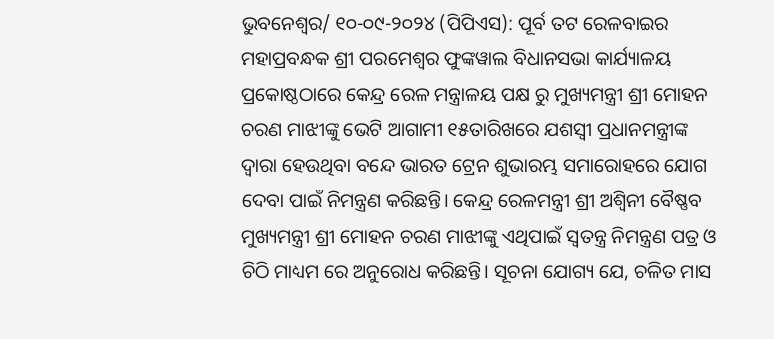ଭୁବନେଶ୍ୱର/ ୧୦-୦୯-୨୦୨୪ (ପିପିଏସ): ପୂର୍ବ ତଟ ରେଳବାଇର ମହାପ୍ରବନ୍ଧକ ଶ୍ରୀ ପରମେଶ୍ୱର ଫୁଙ୍କୱାଲ ବିଧାନସଭା କାର୍ଯ୍ୟାଳୟ ପ୍ରକୋଷ୍ଠଠାରେ କେନ୍ଦ୍ର ରେଳ ମନ୍ତ୍ରାଳୟ ପକ୍ଷ ରୁ ମୁଖ୍ୟମନ୍ତ୍ରୀ ଶ୍ରୀ ମୋହନ ଚରଣ ମାଝୀଙ୍କୁ ଭେଟି ଆଗାମୀ ୧୫ତାରିଖରେ ଯଶସ୍ବୀ ପ୍ରଧାନମନ୍ତ୍ରୀଙ୍କ ଦ୍ୱାରା ହେଉଥିବା ବନ୍ଦେ ଭାରତ ଟ୍ରେନ ଶୁଭାରମ୍ଭ ସମାରୋହରେ ଯୋଗ ଦେବା ପାଇଁ ନିମନ୍ତ୍ରଣ କରିଛନ୍ତି। କେନ୍ଦ୍ର ରେଳମନ୍ତ୍ରୀ ଶ୍ରୀ ଅଶ୍ୱିନୀ ବୈଷ୍ଣବ ମୁଖ୍ୟମନ୍ତ୍ରୀ ଶ୍ରୀ ମୋହନ ଚରଣ ମାଝୀଙ୍କୁ ଏଥିପାଇଁ ସ୍ୱତନ୍ତ୍ର ନିମନ୍ତ୍ରଣ ପତ୍ର ଓ ଚିଠି ମାଧ୍ୟମ ରେ ଅନୁରୋଧ କରିଛନ୍ତି। ସୂଚନା ଯୋଗ୍ୟ ଯେ, ଚଳିତ ମାସ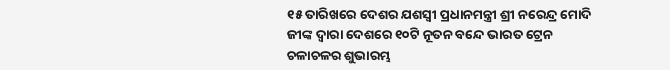୧୫ ତାରିଖରେ ଦେଶର ଯଶସ୍ବୀ ପ୍ରଧାନମନ୍ତ୍ରୀ ଶ୍ରୀ ନରେନ୍ଦ୍ର ମୋଦି ଜୀଙ୍କ ଦ୍ୱାରା ଦେଶରେ ୧୦ଟି ନୂତନ ବନ୍ଦେ ଭାରତ ଟ୍ରେନ ଚଳାଚଳର ଶୁଭାରମ୍ଭ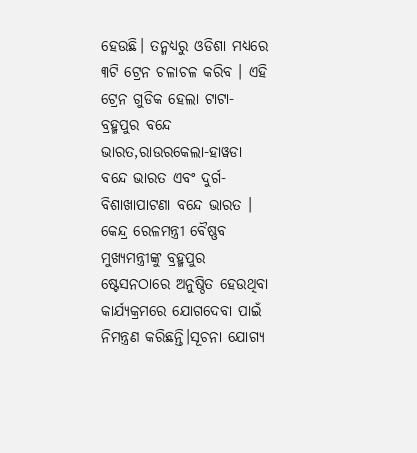ହେଉଛି। ତନ୍ମଧ୍ୟରୁ ଓଡିଶା ମଧ୍ୟରେ ୩ଟି ଟ୍ରେନ ଚଳାଚଳ କରିବ । ଏହି ଟ୍ରେନ ଗୁଡିକ ହେଲା ଟାଟା-ବ୍ରହ୍ମପୁର ବନ୍ଦେ ଭାରତ,ରାଉରକେଲା-ହାୱଡା ବନ୍ଦେ ଭାରତ ଏବଂ ଦୁର୍ଗ-ବିଶାଖାପାଟଣା ବନ୍ଦେ ଭାରତ । କେନ୍ଦ୍ର ରେଳମନ୍ତ୍ରୀ ବୈଷ୍ଣବ ମୁଖ୍ୟମନ୍ତ୍ରୀଙ୍କୁ ବ୍ରହ୍ମପୁର ଷ୍ଟେସନଠାରେ ଅନୁଷ୍ଠିତ ହେଉଥିବା କାର୍ଯ୍ୟକ୍ରମରେ ଯୋଗଦେବା ପାଇଁ ନିମନ୍ତ୍ରଣ କରିଛନ୍ତି।ସୂଚନା ଯୋଗ୍ୟ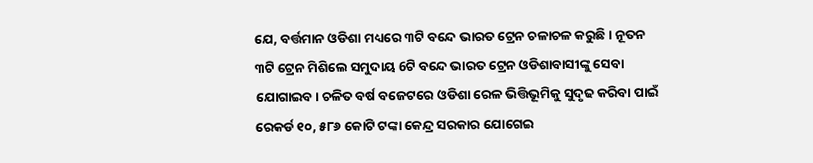ଯେ, ବର୍ତ୍ତମାନ ଓଡିଶା ମଧ୍ୟରେ ୩ଟି ବନ୍ଦେ ଭାରତ ଟ୍ରେନ ଚଳାଚଳ କରୁଛି। ନୂତନ ୩ଟି ଟ୍ରେନ ମିଶିଲେ ସମୁଦାୟ 6ଟି ବନ୍ଦେ ଭାରତ ଟ୍ରେନ ଓଡିଶାବାସୀଙ୍କୁ ସେବା ଯୋଗାଇବ। ଚଳିତ ବର୍ଷ ବଜେଟରେ ଓଡିଶା ରେଳ ଭିତ୍ତିଭୂମିକୁ ସୁଦୃଢ କରିବା ପାଇଁ ରେକର୍ଡ ୧୦, ୫୮୬ କୋଟି ଟଙ୍କା କେନ୍ଦ୍ର ସରକାର ଯୋଗେଇ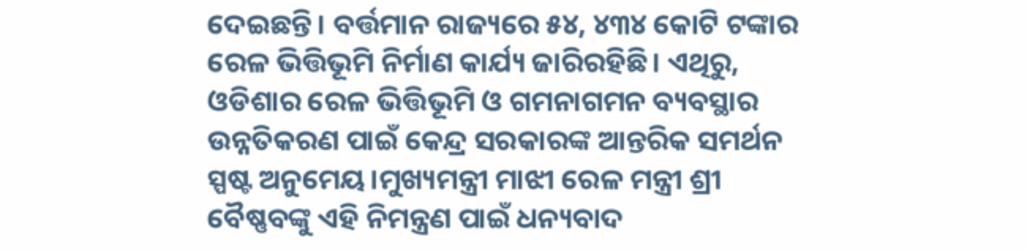ଦେଇଛନ୍ତି। ବର୍ତ୍ତମାନ ରାଜ୍ୟରେ ୫୪, ୪୩୪ କୋଟି ଟଙ୍କାର ରେଳ ଭିତ୍ତିଭୂମି ନିର୍ମାଣ କାର୍ଯ୍ୟ ଜାରିରହିଛି। ଏଥିରୁ, ଓଡିଶାର ରେଳ ଭିତ୍ତିଭୂମି ଓ ଗମନାଗମନ ବ୍ୟବସ୍ଥାର ଉନ୍ନତିକରଣ ପାଇଁ କେନ୍ଦ୍ର ସରକାରଙ୍କ ଆନ୍ତରିକ ସମର୍ଥନ ସ୍ପଷ୍ଟ ଅନୁମେୟ।ମୁଖ୍ୟମନ୍ତ୍ରୀ ମାଝୀ ରେଳ ମନ୍ତ୍ରୀ ଶ୍ରୀ ବୈଷ୍ଣବଙ୍କୁ ଏହି ନିମନ୍ତ୍ରଣ ପାଇଁ ଧନ୍ୟବାଦ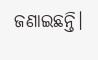ଜଣାଇଛନ୍ତି।